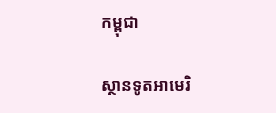កម្ពុជា

ស្ថានទូតអាមេរិ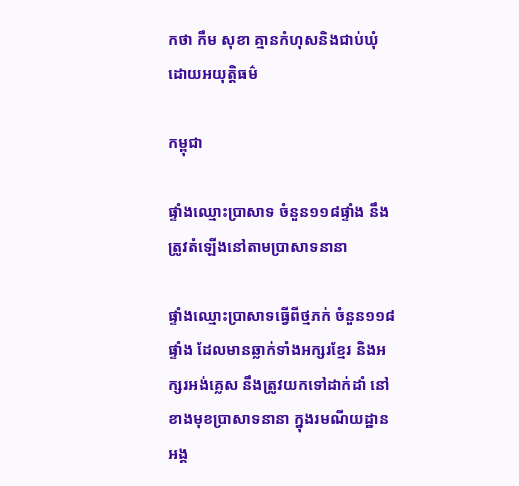កថា កឹម សុខា គ្មានកំហុសនិងជាប់ឃុំដោយអយុត្តិធម៌

កម្ពុជា

ផ្ទាំងឈ្មោះប្រាសាទ ចំនួន១១៨ផ្ទាំង នឹងត្រូវតំឡើងនៅតាមប្រាសាទនានា

ផ្ទាំងឈ្មោះប្រាសាទធ្វើពីថ្មភក់ ចំនួន១១៨ផ្ទាំង ដែលមានឆ្លាក់ទាំងអក្សរខ្មែរ និងអក្សរអង់គ្លេស នឹងត្រូវយកទៅដាក់ដាំ នៅខាងមុខប្រាសាទនានា ក្នុងរមណីយដ្ឋានអង្គ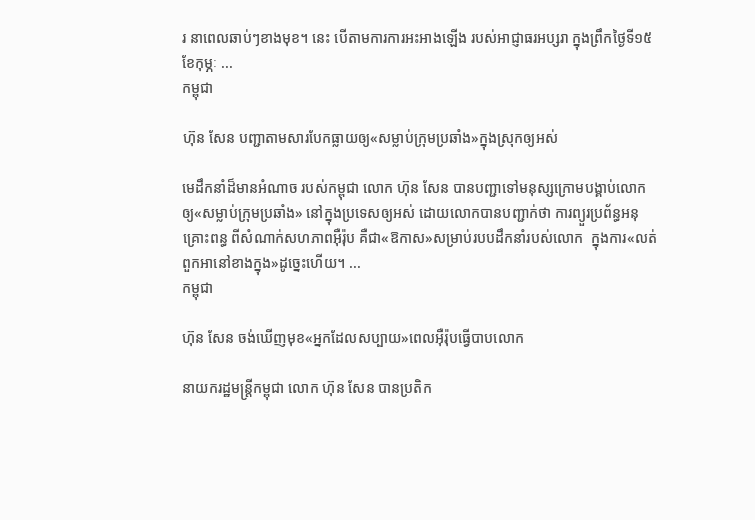រ នាពេលឆាប់ៗខាងមុខ។ នេះ បើតាមការការអះអាងឡើង របស់អាជ្ញាធរអប្សរា ក្នុងព្រឹកថ្ងៃទី១៥ ខែកុម្ភៈ ...
កម្ពុជា

ហ៊ុន សែន បញ្ជាតាមសារបែកធ្លាយឲ្យ«សម្លាប់ក្រុមប្រឆាំង»ក្នុងស្រុកឲ្យអស់

មេដឹកនាំដ៏មានអំណាច របស់កម្ពុជា លោក ហ៊ុន សែន បានបញ្ជាទៅមនុស្សក្រោមបង្គាប់លោក ឲ្យ«សម្លាប់ក្រុមប្រឆាំង» នៅក្នុងប្រទេសឲ្យអស់ ដោយលោកបានបញ្ជាក់ថា ការព្យួរប្រព័ន្ធអនុគ្រោះពន្ធ ពីសំណាក់សហភាពអ៊ឺរ៉ុប គឺជា«ឱកាស»សម្រាប់របបដឹកនាំរបស់លោក  ក្នុងការ«លត់ពួកអានៅខាងក្នុង»ដូច្នេះហើយ។ ...
កម្ពុជា

ហ៊ុន សែន ចង់ឃើញមុខ«អ្នកដែលសប្បាយ»ពេលអ៊ឺរ៉ុបធ្វើបាបលោក

នាយករដ្ឋមន្ត្រីកម្ពុជា លោក ហ៊ុន សែន បានប្រតិក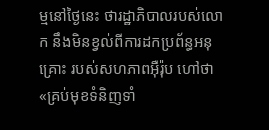ម្មនៅថ្ងៃនេះ ថារដ្ឋាភិបាលរបស់លោក នឹងមិនខ្វល់ពីការដកប្រព័ន្ធអនុគ្រោះ របស់សហភាពអ៊ឺរ៉ុប ហៅថា «គ្រប់មុខទំនិញទាំ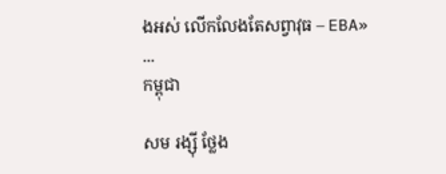ងអស់ លើកលែងតែសព្វាវុធ – EBA» ...
កម្ពុជា

សម រង្ស៊ី ថ្លែង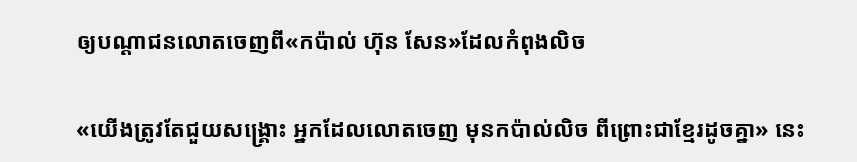ឲ្យបណ្ដាជនលោតចេញពី«កប៉ាល់ ហ៊ុន សែន»ដែលកំពុងលិច

«យើងត្រូវតែជួយសង្គ្រោះ អ្នកដែលលោតចេញ មុនកប៉ាល់លិច ពីព្រោះជាខ្មែរដូចគ្នា» នេះ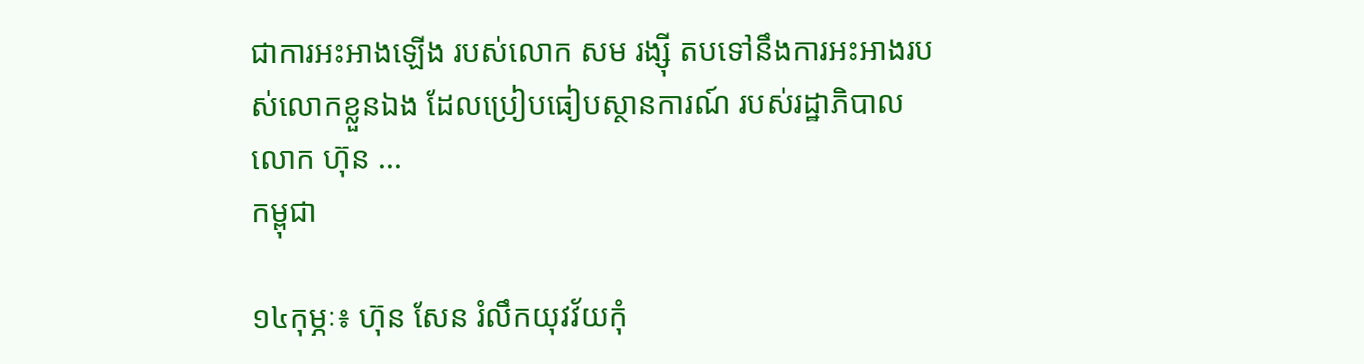ជាការអះអាងឡើង របស់លោក សម រង្ស៊ី តបទៅនឹងការអះអាងរបស់លោកខ្លួនឯង ដែលប្រៀបធៀបស្ថានការណ៍ របស់រដ្ឋាភិបាលលោក ហ៊ុន ...
កម្ពុជា

១៤កុម្ភៈ៖ ហ៊ុន សែន រំលឹកយុវវ័យកុំ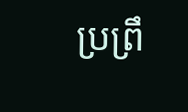ប្រព្រឹ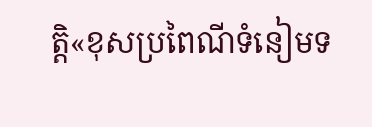ត្តិ«ខុសប្រពៃណីទំនៀមទ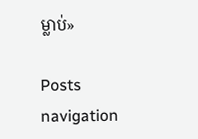ម្លាប់»

Posts navigation